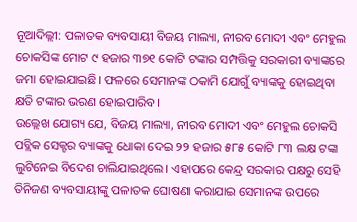ନୂଆଦିଲ୍ଲୀ: ପଳାତକ ବ୍ୟବସାୟୀ ବିଜୟ ମାଲ୍ୟା, ନୀରବ ମୋଦୀ ଏବଂ ମେହୁଲ ଚୋକସିଙ୍କ ମୋଟ ୯ ହଜାର ୩୭୧ କୋଟି ଟଙ୍କାର ସମ୍ପତ୍ତିକୁ ସରକାରୀ ବ୍ୟାଙ୍କରେ ଜମା ହୋଇଯାଇଛି। ଫଳରେ ସେମାନଙ୍କ ଠକାମି ଯୋଗୁଁ ବ୍ୟାଙ୍କକୁ ହୋଇଥିବା କ୍ଷତି ଟଙ୍କାର ଭରଣ ହୋଇପାରିବ।
ଉଲ୍ଲେଖ ଯୋଗ୍ୟ ଯେ, ବିଜୟ ମାଲ୍ୟା, ନୀରବ ମୋଦୀ ଏବଂ ମେହୁଲ ଚୋକସି ପବ୍ଲିକ ସେକ୍ଟର ବ୍ୟାଙ୍କକୁ ଧୋକା ଦେଇ ୨୨ ହଜାର ୫୮୫ କୋଟି ୮୩ ଲକ୍ଷ ଟଙ୍କା ଲୁଟିନେଇ ବିଦେଶ ଚାଲିଯାଇଥିଲେ। ଏହାପରେ କେନ୍ଦ୍ର ସରକାର ପକ୍ଷରୁ ସେହି ତିନିଜଣ ବ୍ୟବସାୟୀଙ୍କୁ ପଳାତକ ଘୋଷଣା କରାଯାଇ ସେମାନଙ୍କ ଉପରେ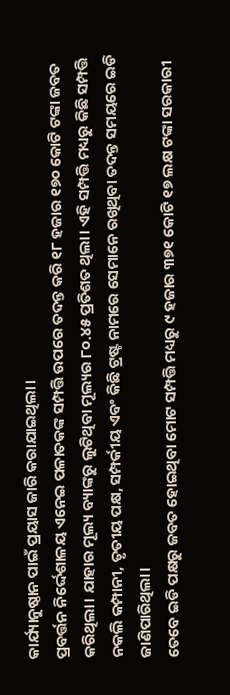କାର୍ଯ୍ୟାନୁଷ୍ଠାନ ପାଇଁ ପ୍ରୟାସ ଜାରି କରାଯାଇଥିଲା।
ପ୍ରବର୍ତ୍ତନ ନିର୍ଦ୍ଦେଶାଳୟ ଏନେଇ ପଳାତକଙ୍କ ସମ୍ପତ୍ତି ଉପରେ ତଦନ୍ତ କରି ୧୮ ହଜାର ୧୭୦ କୋଟି ଟଙ୍କା ଜବତ କରିଥିଲା। ଯାହାର ମୂଲ୍ୟ ବ୍ୟାଙ୍କରୁ ଲୁଟିଥିବା ମୂଲ୍ୟର ୮୦.୪୫ ପ୍ରତିଶତ ଥିଲା। ଏହି ସମ୍ପତ୍ତି ମଧ୍ୟରୁ କିଛି ସମ୍ପତ୍ତି ନକଲି କମ୍ପାନୀ, ତୃତୀୟ ପକ୍ଷ, ସମ୍ପର୍କୀୟ ଏବଂ କିଛି ଟ୍ରଷ୍ଟ ନାମରେ ସେମାନେ ରଖିଥିବା ତଦନ୍ତ ସମୟରେ ଇଡି ଜାଣିପାରିଥିଲା।
ତେବେ ଇଡି ପକ୍ଷରୁ ଜବତ ହୋଇଥିବା ମୋଟ ସମ୍ପତ୍ତି ମଧ୍ୟରୁ ୯ ହଜାର ୩୭୧ କୋଟି ୧୭ ଲକ୍ଷ ଟଙ୍କା ସରକାରୀ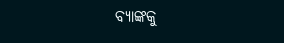ବ୍ୟାଙ୍କକୁ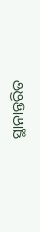ସ୍ଥାନାନ୍ତରିତ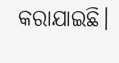କରାଯାଇଛି।